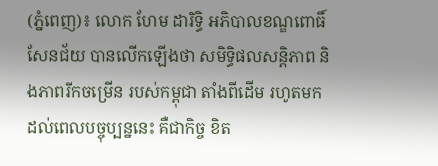(ភ្នំពេញ)៖ លោក ហែម ដារិទ្ធិ អភិបាលខណ្ឌពោធិ៍សែនជ័យ បានលើកឡើងថា សមិទ្ធិផលសន្ដិភាព និងភាពរីកចម្រើន របស់កម្ពុជា តាំងពីដើម រហូតមកដល់ពេលបច្ចុប្បន្ននេះ គឺជាកិច្ច ខិត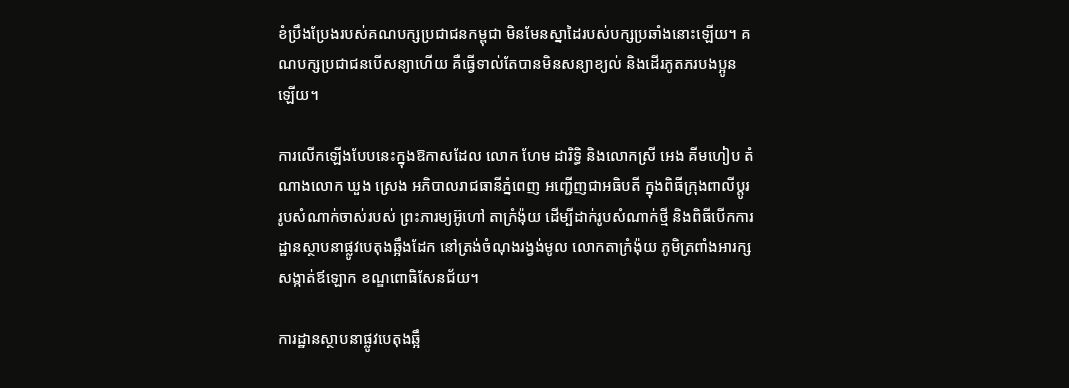ខំប្រឹងប្រែងរបស់គណបក្សប្រជាជនកម្ពុជា មិនមែនស្នាដៃរបស់បក្សប្រឆាំងនោះឡើយ។ គណបក្សប្រជាជនបើសន្យាហើយ គឺធ្វើទាល់តែបានមិនសន្យាខ្យល់ និងដើរភូតភរបងប្អូនឡើយ។

ការលើកឡើងបែបនេះក្នុងឱកាសដែល លោក ហែម ដារិទ្ធិ និងលោកស្រី អេង គីមហៀប តំណាងលោក ឃួង ស្រេង អភិបាលរាជធានីភ្នំពេញ អញ្ជើញជាអធិបតី ក្នុងពិធីក្រុងពាលីប្តូរ រូបសំណាក់ចាស់របស់ ព្រះភារម្យអ៊ូហៅ តាក្រំង៉ុយ ដើម្បីដាក់រូបសំណាក់ថ្មី និងពិធីបើកការដ្ឋានស្ថាបនាផ្លូវបេតុងឆ្អឹងដែក នៅត្រង់ចំណុងរង្វង់មូល លោកតាក្រំង៉ុយ ភូមិត្រពាំងអារក្ស  សង្កាត់ឪឡោក ខណ្ឌពោធិសែនជ័យ។

ការដ្ឋានស្ថាបនាផ្លូវបេតុងឆ្អឹ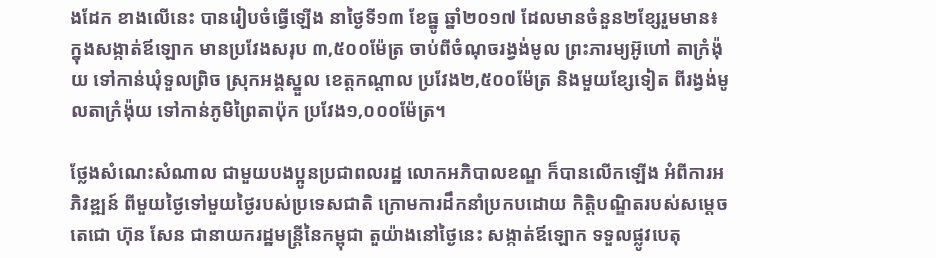ងដែក ខាងលើនេះ បានរៀបចំធ្វើឡើង នាថ្ងៃទី១៣ ខែធ្នូ ឆ្នាំ២០១៧ ដែលមានចំនួន២ខ្សែរួមមាន៖ ក្នុងសង្កាត់ឪឡោក មានប្រវែងសរុប ៣,៥០០ម៉ែត្រ ចាប់ពីចំណុចរង្វង់មូល ព្រះភារម្យអ៊ូហៅ តាក្រំង៉ុយ ទៅកាន់ឃុំទួលព្រិច ស្រុកអង្គស្នួល ខេត្តកណ្តាល ប្រវែង២,៥០០ម៉ែត្រ និងមួយខ្សែទៀត ពីរង្វង់មូលតាក្រំង៉ុយ ទៅកាន់ភូមិព្រៃតាប៉ុក ប្រវែង១,០០០ម៉ែត្រ។

ថ្លែងសំណេះសំណាល ជាមួយបងប្អូនប្រជាពលរដ្ឋ លោកអភិបាលខណ្ឌ ក៏បានលើកឡើង អំពីការអភិវឌ្ឍន៍ ពីមួយថ្ងៃទៅមួយថ្ងៃរបស់ប្រទេសជាតិ ក្រោមការដឹកនាំប្រកបដោយ កិត្តិបណ្ឌិតរបស់សម្តេចតេជោ ហ៊ុន សែន ជានាយករដ្ឋមន្ត្រីនៃកម្ពុជា តួយ៉ាងនៅថ្ងៃនេះ សង្កាត់ឪឡោក ទទួលផ្លូវបេតុ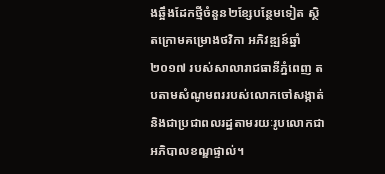ងឆ្អឹងដែកថ្មីចំនួន២ខ្សែបន្ថែមទៀត ស្ថិតក្រោមគម្រោងថវិកា អភិវឌ្ឍន៍ឆ្នាំ២០១៧ របស់សាលារាជធានីភ្នំពេញ តបតាមសំណូមពររបស់លោកចៅសង្កាត់ និងជាប្រជាពលរដ្ឋតាមរយៈរូបលោកជាអភិបាលខណ្ឌផ្ទាល់។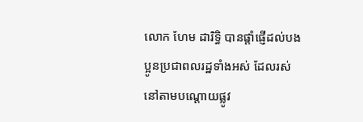លោក ហែម ដារិទ្ធិ បានផ្តាំផ្ញើដល់បងប្អូនប្រជាពលរដ្ឋទាំងអស់ ដែលរស់នៅតាមបណ្តោយផ្លូវ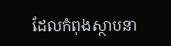ដែលកំពុងស្ថាបនា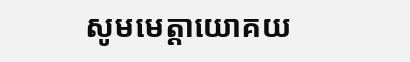សូមមេត្តាយោគយ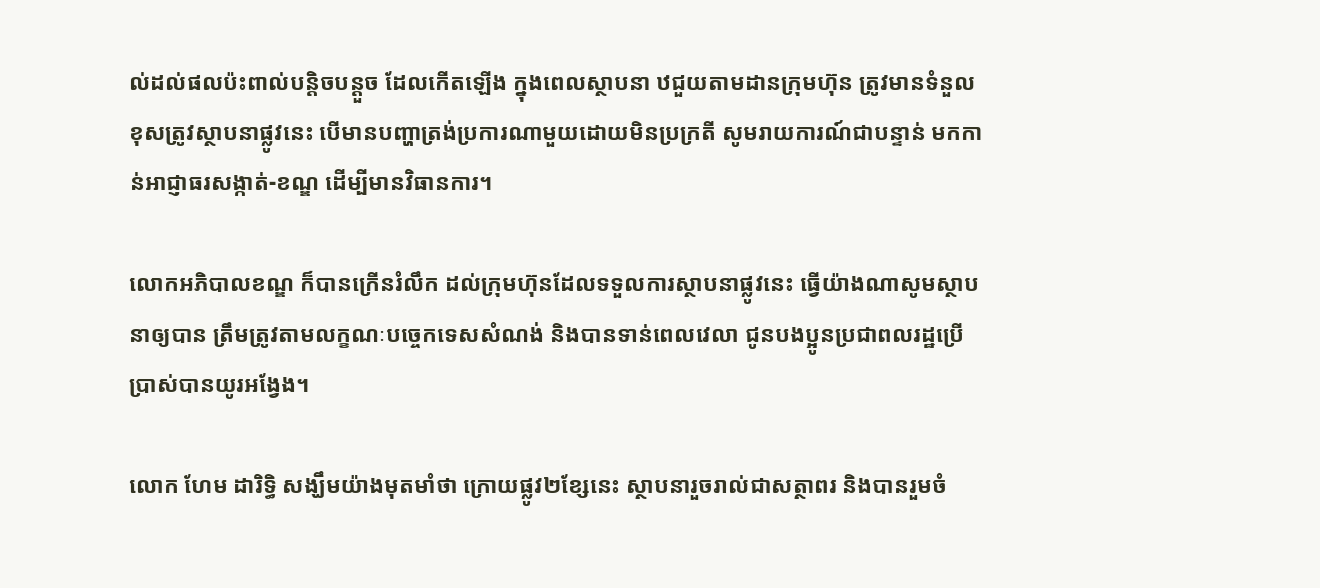ល់ដល់ផលប៉ះពាល់បន្តិចបន្តួច ដែលកើតឡើង ក្នុងពេលស្ថាបនា ឋជួយតាមដានក្រុមហ៊ុន ត្រូវមានទំនួលខុសត្រូវស្ថាបនាផ្លូវនេះ បើមានបញ្ហាត្រង់ប្រការណាមួយដោយមិនប្រក្រតី សូមរាយការណ៍ជាបន្ទាន់ មកកាន់អាជ្ញាធរសង្កាត់-ខណ្ឌ ដើម្បីមានវិធានការ។

លោកអភិបាលខណ្ឌ ក៏បានក្រើនរំលឹក ដល់ក្រុមហ៊ុនដែលទទួលការស្ថាបនាផ្លូវនេះ ធ្វើយ៉ាងណាសូមស្ថាបនាឲ្យបាន ត្រឹមត្រូវតាមលក្ខណៈបច្ចេកទេសសំណង់ និងបានទាន់ពេលវេលា ជូនបងប្អូនប្រជាពលរដ្ឋប្រើប្រាស់បានយូរអង្វែង។

លោក ហែម ដារិទ្ធិ សង្ឃឹមយ៉ាងមុតមាំថា ក្រោយផ្លូវ២ខ្សែនេះ ស្ថាបនារួចរាល់ជាសត្ថាពរ និងបានរួមចំ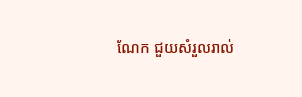ណែក ជួយសំរួលរាល់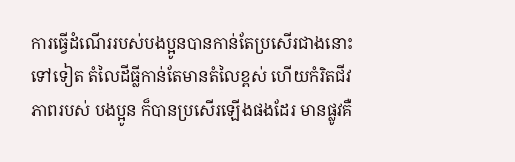ការធ្វើដំណើររបស់បងប្អូនបានកាន់តែប្រសើរជាងនោះ ទៅទៀត តំលៃដីធ្លីកាន់តែមានតំលៃខ្ពស់ ហើយកំរិតជីវភាពរបស់ បងប្អូន ក៏បានប្រសើរឡើងផងដែរ មានផ្លូវគឺ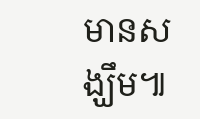មានសង្ឃឹម៕